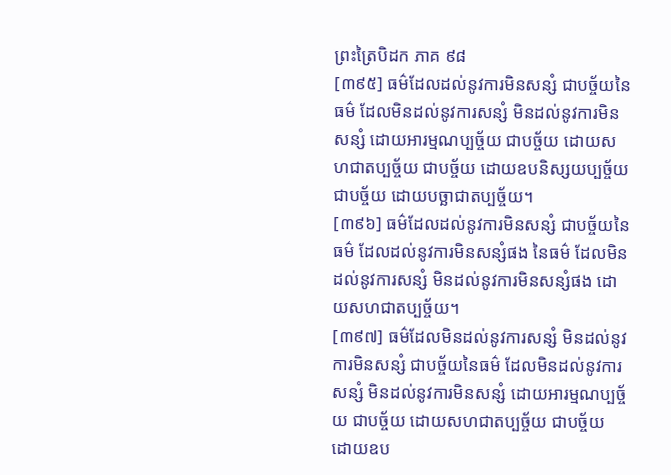ព្រះត្រៃបិដក ភាគ ៩៨
[៣៩៥] ធម៌ដែលដល់នូវការមិនសន្សំ ជាបច្ច័យនៃធម៌ ដែលមិនដល់នូវការសន្សំ មិនដល់នូវការមិនសន្សំ ដោយអារម្មណប្បច្ច័យ ជាបច្ច័យ ដោយសហជាតប្បច្ច័យ ជាបច្ច័យ ដោយឧបនិស្សយប្បច្ច័យ ជាបច្ច័យ ដោយបច្ឆាជាតប្បច្ច័យ។
[៣៩៦] ធម៌ដែលដល់នូវការមិនសន្សំ ជាបច្ច័យនៃធម៌ ដែលដល់នូវការមិនសន្សំផង នៃធម៌ ដែលមិនដល់នូវការសន្សំ មិនដល់នូវការមិនសន្សំផង ដោយសហជាតប្បច្ច័យ។
[៣៩៧] ធម៌ដែលមិនដល់នូវការសន្សំ មិនដល់នូវការមិនសន្សំ ជាបច្ច័យនៃធម៌ ដែលមិនដល់នូវការសន្សំ មិនដល់នូវការមិនសន្សំ ដោយអារម្មណប្បច្ច័យ ជាបច្ច័យ ដោយសហជាតប្បច្ច័យ ជាបច្ច័យ ដោយឧប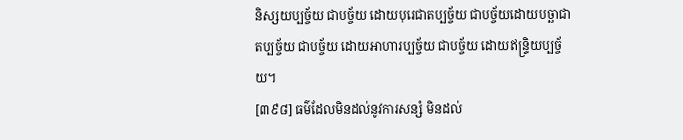និស្សយប្បច្ច័យ ជាបច្ច័យ ដោយបុរេជាតប្បច្ច័យ ជាបច្ច័យដោយបច្ឆាជាតប្បច្ច័យ ជាបច្ច័យ ដោយអាហារប្បច្ច័យ ជាបច្ច័យ ដោយឥន្ទ្រិយប្បច្ច័យ។
[៣៩៨] ធម៌ដែលមិនដល់នូវការសន្សំ មិនដល់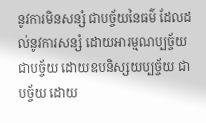នូវការមិនសន្សំ ជាបច្ច័យនៃធម៌ ដែលដល់នូវការសន្សំ ដោយអារម្មណប្បច្ច័យ ជាបច្ច័យ ដោយឧបនិស្សយប្បច្ច័យ ជាបច្ច័យ ដោយ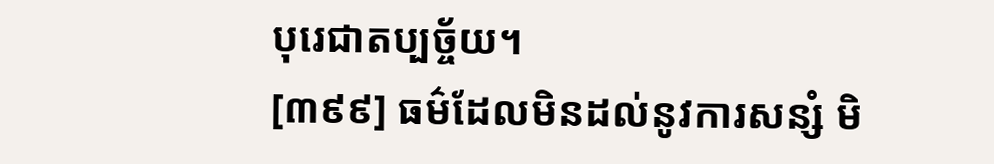បុរេជាតប្បច្ច័យ។
[៣៩៩] ធម៌ដែលមិនដល់នូវការសន្សំ មិ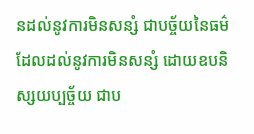នដល់នូវការមិនសន្សំ ជាបច្ច័យនៃធម៌ ដែលដល់នូវការមិនសន្សំ ដោយឧបនិស្សយប្បច្ច័យ ជាប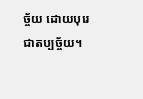ច្ច័យ ដោយបុរេជាតប្បច្ច័យ។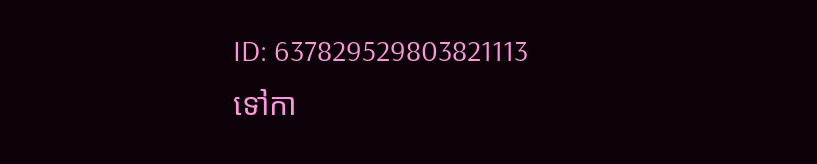ID: 637829529803821113
ទៅកា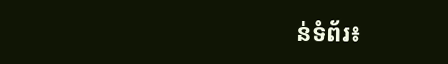ន់ទំព័រ៖